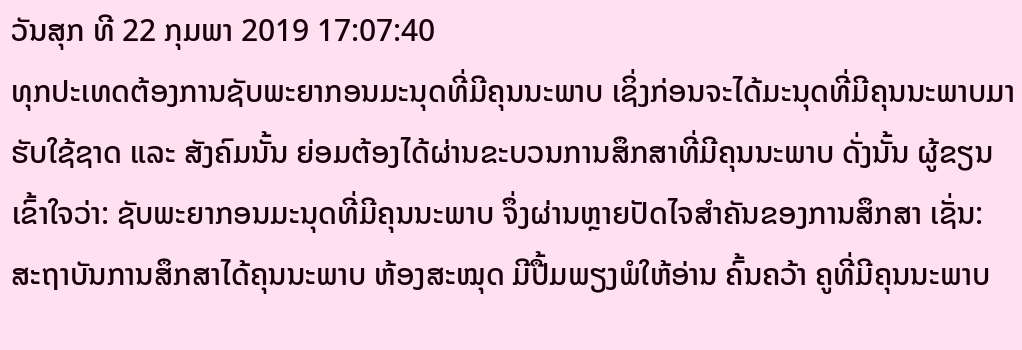ວັນສຸກ ທີ 22 ກຸມພາ 2019 17:07:40
ທຸກປະເທດຕ້ອງການຊັບພະຍາກອນມະນຸດທີ່ມີຄຸນນະພາບ ເຊິ່ງກ່ອນຈະໄດ້ມະນຸດທີ່ມີຄຸນນະພາບມາຮັບໃຊ້ຊາດ ແລະ ສັງຄົມນັ້ນ ຍ່ອມຕ້ອງໄດ້ຜ່ານຂະບວນການສຶກສາທີ່ມີຄຸນນະພາບ ດັ່ງນັ້ນ ຜູ້ຂຽນເຂົ້າໃຈວ່າ: ຊັບພະຍາກອນມະນຸດທີ່ມີຄຸນນະພາບ ຈຶ່ງຜ່ານຫຼາຍປັດໄຈສຳຄັນຂອງການສຶກສາ ເຊັ່ນ: ສະຖາບັນການສຶກສາໄດ້ຄຸນນະພາບ ຫ້ອງສະໝຸດ ມີປື້ມພຽງພໍໃຫ້ອ່ານ ຄົ້ນຄວ້າ ຄູທີ່ມີຄຸນນະພາບ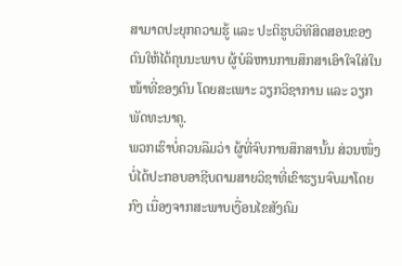ສາມາດປະຍຸກຄວາມຮູ້ ແລະ ປະຕິຮູບວິທີສິດສອນຂອງຕົນໃຫ້ໄດ້ຄຸນນະພາບ ຜູ້ບໍລິຫານການສຶກສາເອົາໃຈໃສ່ໃນໜ້າທີ່ຂອງຕົນ ໂດຍສະເພາະ ວຽກວິຊາການ ແລະ ວຽກພັດທະນາຄູ.
ພວກເຮົາບໍ່ຄວນລືມວ່າ ຜູ້ທີ່ຈົບການສຶກສານັ້ນ ສ່ວນໜຶ່ງບໍ່ໄດ້ປະກອບອາຊີບຕາມສາຍວິຊາທີ່ເຂົາຮຽນຈົບມາໂດຍກົງ ເນື່ອງຈາກສະພາບເງື່ອນໄຂສັງຄົມ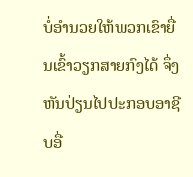ບໍ່ອຳນວຍໃຫ້ພວກເຂົາຍື່ນເຂົ້າວຽກສາຍກົງໄດ້ ຈຶ່ງຫັນປ່ຽນໄປປະກອບອາຊີບອື່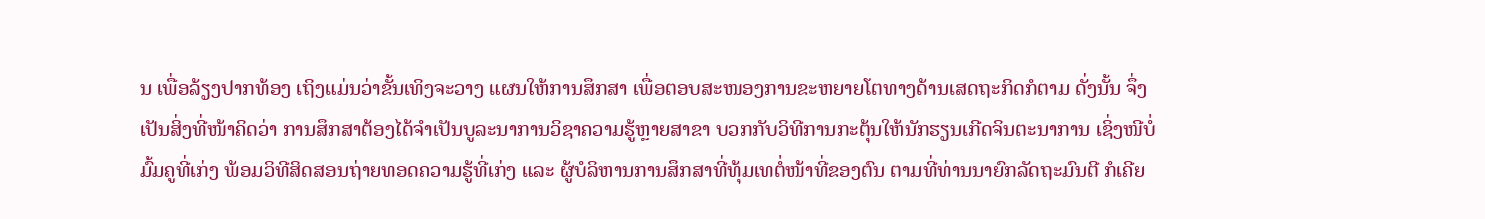ນ ເພື່ອລ້ຽງປາກທ້ອງ ເຖິງແມ່ນວ່າຂັ້ນເທິງຈະວາງ ແຜນໃຫ້ການສຶກສາ ເພື່ອຕອບສະໜອງການຂະຫຍາຍໂຕທາງດ້ານເສດຖະກິດກໍຕາມ ດັ່ງນັ້ນ ຈຶ່ງເປັນສິ່ງທີ່ໜ້າຄິດວ່າ ການສຶກສາຕ້ອງໄດ້ຈຳເປັນບູລະນາການວິຊາຄວາມຮູ້ຫຼາຍສາຂາ ບວກກັບວິທີການກະຕຸ້ນໃຫ້ນັກຮຽນເກີດຈິນຕະນາການ ເຊິ່ງໜີບໍ່ມົ້ມຄູທີ່ເກ່ງ ພ້ອມວິທີສິດສອນຖ່າຍທອດຄວາມຮູ້ທີ່ເກ່ງ ແລະ ຜູ້ບໍລິຫານການສຶກສາທີ່ທຸ້ມເທຕໍ່ໜ້າທີ່ຂອງຕົນ ຕາມທີ່ທ່ານນາຍົກລັດຖະມົນຕີ ກໍເຄີຍ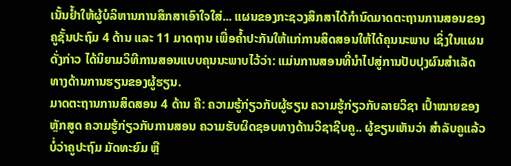ເນັ້ນຢ້ຳໃຫ້ຜູ້ບໍລິຫານການສຶກສາເອົາໃຈໃສ່... ແຜນຂອງກະຊວງສຶກສາໄດ້ກຳນົດມາດຕະຖານການສອນຂອງຄູຊັ້ນປະຖົມ 4 ດ້ານ ແລະ 11 ມາດຖານ ເພື່ອຄ້ຳປະກັນໃຫ້ແກ່ການສິດສອນໃຫ້ໄດ້ຄຸນນະພາບ ເຊິ່ງໃນແຜນດັ່ງກ່າວ ໄດ້ນິຍາມວິທີການສອນແບບຄຸນນະພາບໄວ້ວ່າ: ແມ່ນການສອນທີ່ນຳໄປສູ່ການປັບປຸງຜົນສຳເລັດທາງດ້ານການຮຽນຂອງຜູ້ຮຽນ.
ມາດຕະຖານການສິດສອນ 4 ດ້ານ ຄື: ຄວາມຮູ້ກ່ຽວກັບຜູ້ຮຽນ ຄວາມຮູ້ກ່ຽວກັບລາຍວິຊາ ເປົ້າໝາຍຂອງຫຼັກສູດ ຄວາມຮູ້ກ່ຽວກັບການສອນ ຄວາມຮັບຜິດຊອບທາງດ້ານວິຊາຊີບຄູ.. ຜູ້ຂຽນເຫັນວ່າ ສຳລັບຄູແລ້ວ ບໍ່ວ່າຄູປະຖົມ ມັດທະຍົມ ຫຼື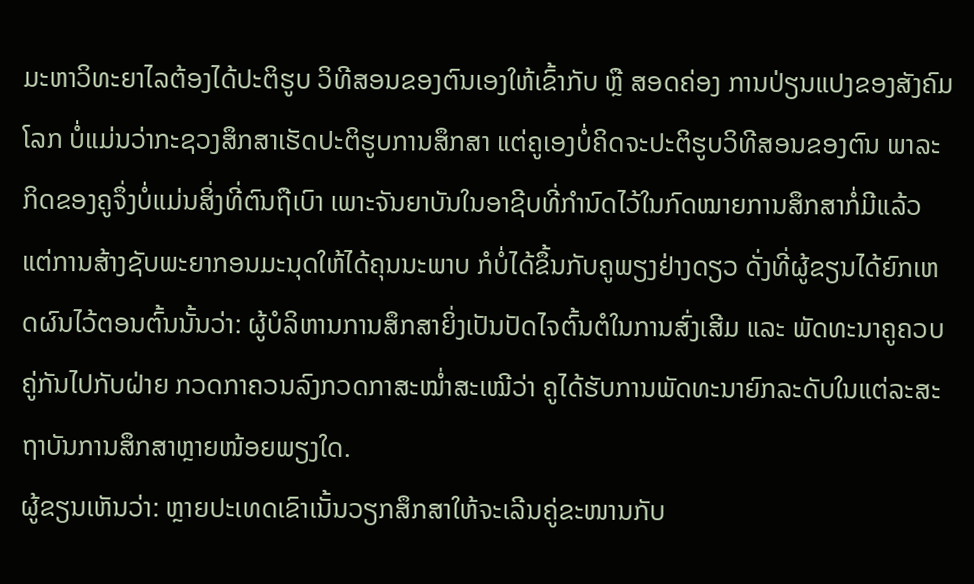ມະຫາວິທະຍາໄລຕ້ອງໄດ້ປະຕິຮູບ ວິທີສອນຂອງຕົນເອງໃຫ້ເຂົ້າກັບ ຫຼື ສອດຄ່ອງ ການປ່ຽນແປງຂອງສັງຄົມໂລກ ບໍ່ແມ່ນວ່າກະຊວງສຶກສາເຮັດປະຕິຮູບການສຶກສາ ແຕ່ຄູເອງບໍ່ຄິດຈະປະຕິຮູບວິທີສອນຂອງຕົນ ພາລະກິດຂອງຄູຈຶ່ງບໍ່ແມ່ນສິ່ງທີ່ຕົນຖືເບົາ ເພາະຈັນຍາບັນໃນອາຊີບທີ່ກຳນົດໄວ້ໃນກົດໝາຍການສຶກສາກໍ່ມີແລ້ວ ແຕ່ການສ້າງຊັບພະຍາກອນມະນຸດໃຫ້ໄດ້ຄຸນນະພາບ ກໍບໍ່ໄດ້ຂຶ້ນກັບຄູພຽງຢ່າງດຽວ ດັ່ງທີ່ຜູ້ຂຽນໄດ້ຍົກເຫດຜົນໄວ້ຕອນຕົ້ນນັ້ນວ່າ: ຜູ້ບໍລິຫານການສຶກສາຍິ່ງເປັນປັດໄຈຕົ້ນຕໍໃນການສົ່ງເສີມ ແລະ ພັດທະນາຄູຄວບຄູ່ກັນໄປກັບຝ່າຍ ກວດກາຄວນລົງກວດກາສະໝ່ຳສະເໝີວ່າ ຄູໄດ້ຮັບການພັດທະນາຍົກລະດັບໃນແຕ່ລະສະຖາບັນການສຶກສາຫຼາຍໜ້ອຍພຽງໃດ.
ຜູ້ຂຽນເຫັນວ່າ: ຫຼາຍປະເທດເຂົາເນັ້ນວຽກສຶກສາໃຫ້ຈະເລີນຄູ່ຂະໜານກັບ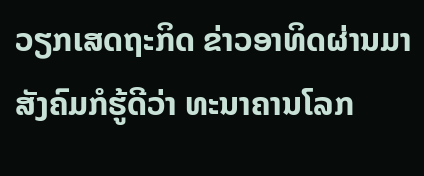ວຽກເສດຖະກິດ ຂ່າວອາທິດຜ່ານມາ ສັງຄົມກໍຮູ້ດີວ່າ ທະນາຄານໂລກ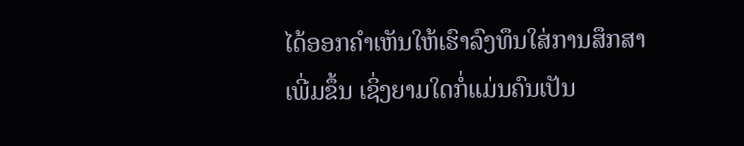ໄດ້ອອກຄຳເຫັນໃຫ້ເຮົາລົງທຶນໃສ່ການສຶກສາເພີ່ມຂຶ້ນ ເຊິ່ງຍາມໃດກໍ່ແມ່ນຄົນເປັນ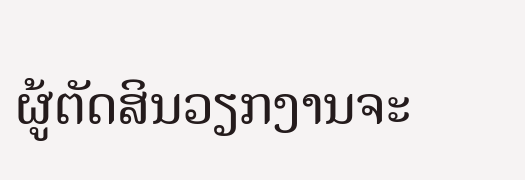ຜູ້ຕັດສິນວຽກງານຈະ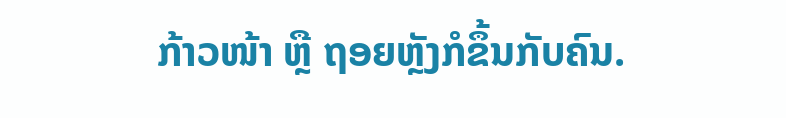ກ້າວໜ້າ ຫຼື ຖອຍຫຼັງກໍຂຶ້ນກັບຄົນ.